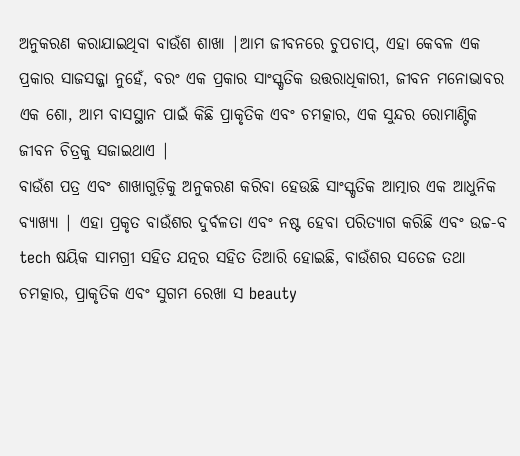ଅନୁକରଣ କରାଯାଇଥିବା ବାଉଁଶ ଶାଖା |ଆମ ଜୀବନରେ ଚୁପଚାପ୍, ଏହା କେବଳ ଏକ ପ୍ରକାର ସାଜସଜ୍ଜା ନୁହେଁ, ବରଂ ଏକ ପ୍ରକାର ସାଂସ୍କୃତିକ ଉତ୍ତରାଧିକାରୀ, ଜୀବନ ମନୋଭାବର ଏକ ଶୋ, ଆମ ବାସସ୍ଥାନ ପାଇଁ କିଛି ପ୍ରାକୃତିକ ଏବଂ ଚମତ୍କାର, ଏକ ସୁନ୍ଦର ରୋମାଣ୍ଟିକ ଜୀବନ ଚିତ୍ରକୁ ସଜାଇଥାଏ |
ବାଉଁଶ ପତ୍ର ଏବଂ ଶାଖାଗୁଡ଼ିକୁ ଅନୁକରଣ କରିବା ହେଉଛି ସାଂସ୍କୃତିକ ଆତ୍ମାର ଏକ ଆଧୁନିକ ବ୍ୟାଖ୍ୟା | ଏହା ପ୍ରକୃତ ବାଉଁଶର ଦୁର୍ବଳତା ଏବଂ ନଷ୍ଟ ହେବା ପରିତ୍ୟାଗ କରିଛି ଏବଂ ଉଚ୍ଚ-ବ tech ଷୟିକ ସାମଗ୍ରୀ ସହିତ ଯତ୍ନର ସହିତ ତିଆରି ହୋଇଛି, ବାଉଁଶର ସତେଜ ତଥା ଚମତ୍କାର, ପ୍ରାକୃତିକ ଏବଂ ସୁଗମ ରେଖା ସ beauty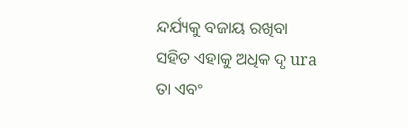ନ୍ଦର୍ଯ୍ୟକୁ ବଜାୟ ରଖିବା ସହିତ ଏହାକୁ ଅଧିକ ଦୃ ura ତା ଏବଂ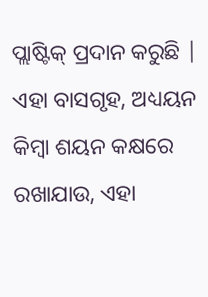ପ୍ଲାଷ୍ଟିକ୍ ପ୍ରଦାନ କରୁଛି | ଏହା ବାସଗୃହ, ଅଧ୍ୟୟନ କିମ୍ବା ଶୟନ କକ୍ଷରେ ରଖାଯାଉ, ଏହା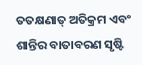ତତକ୍ଷଣାତ୍ ଅତିକ୍ରମ ଏବଂ ଶାନ୍ତିର ବାତାବରଣ ସୃଷ୍ଟି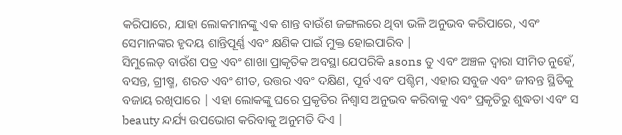କରିପାରେ, ଯାହା ଲୋକମାନଙ୍କୁ ଏକ ଶାନ୍ତ ବାଉଁଶ ଜଙ୍ଗଲରେ ଥିବା ଭଳି ଅନୁଭବ କରିପାରେ, ଏବଂ ସେମାନଙ୍କର ହୃଦୟ ଶାନ୍ତିପୂର୍ଣ୍ଣ ଏବଂ କ୍ଷଣିକ ପାଇଁ ମୁକ୍ତ ହୋଇପାରିବ |
ସିମୁଲେଡ୍ ବାଉଁଶ ପତ୍ର ଏବଂ ଶାଖା ପ୍ରାକୃତିକ ଅବସ୍ଥା ଯେପରିକି asons ତୁ ଏବଂ ଅଞ୍ଚଳ ଦ୍ୱାରା ସୀମିତ ନୁହେଁ, ବସନ୍ତ, ଗ୍ରୀଷ୍ମ, ଶରତ ଏବଂ ଶୀତ, ଉତ୍ତର ଏବଂ ଦକ୍ଷିଣ, ପୂର୍ବ ଏବଂ ପଶ୍ଚିମ, ଏହାର ସବୁଜ ଏବଂ ଜୀବନ୍ତ ସ୍ଥିତିକୁ ବଜାୟ ରଖିପାରେ | ଏହା ଲୋକଙ୍କୁ ଘରେ ପ୍ରକୃତିର ନିଶ୍ୱାସ ଅନୁଭବ କରିବାକୁ ଏବଂ ପ୍ରକୃତିରୁ ଶୁଦ୍ଧତା ଏବଂ ସ beauty ନ୍ଦର୍ଯ୍ୟ ଉପଭୋଗ କରିବାକୁ ଅନୁମତି ଦିଏ |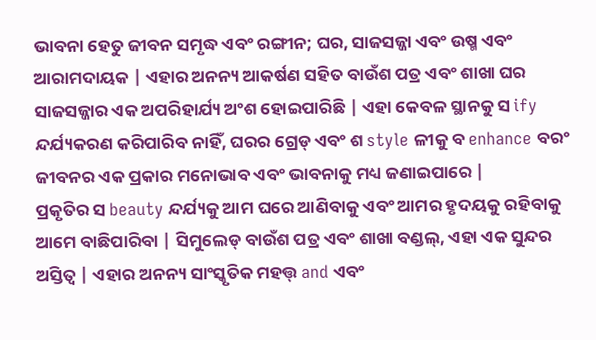ଭାବନା ହେତୁ ଜୀବନ ସମୃଦ୍ଧ ଏବଂ ରଙ୍ଗୀନ; ଘର, ସାଜସଜ୍ଜା ଏବଂ ଉଷ୍ମ ଏବଂ ଆରାମଦାୟକ | ଏହାର ଅନନ୍ୟ ଆକର୍ଷଣ ସହିତ ବାଉଁଶ ପତ୍ର ଏବଂ ଶାଖା ଘର ସାଜସଜ୍ଜାର ଏକ ଅପରିହାର୍ଯ୍ୟ ଅଂଶ ହୋଇପାରିଛି | ଏହା କେବଳ ସ୍ଥାନକୁ ସ ify ନ୍ଦର୍ଯ୍ୟକରଣ କରିପାରିବ ନାହିଁ, ଘରର ଗ୍ରେଡ୍ ଏବଂ ଶ style ଳୀକୁ ବ enhance ବରଂ ଜୀବନର ଏକ ପ୍ରକାର ମନୋଭାବ ଏବଂ ଭାବନାକୁ ମଧ୍ୟ ଜଣାଇପାରେ |
ପ୍ରକୃତିର ସ beauty ନ୍ଦର୍ଯ୍ୟକୁ ଆମ ଘରେ ଆଣିବାକୁ ଏବଂ ଆମର ହୃଦୟକୁ ରହିବାକୁ ଆମେ ବାଛିପାରିବା | ସିମୁଲେଡ୍ ବାଉଁଶ ପତ୍ର ଏବଂ ଶାଖା ବଣ୍ଡଲ୍, ଏହା ଏକ ସୁନ୍ଦର ଅସ୍ତିତ୍ୱ | ଏହାର ଅନନ୍ୟ ସାଂସ୍କୃତିକ ମହତ୍ତ୍ and ଏବଂ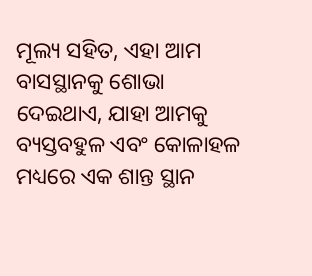ମୂଲ୍ୟ ସହିତ, ଏହା ଆମ ବାସସ୍ଥାନକୁ ଶୋଭା ଦେଇଥାଏ, ଯାହା ଆମକୁ ବ୍ୟସ୍ତବହୁଳ ଏବଂ କୋଳାହଳ ମଧ୍ୟରେ ଏକ ଶାନ୍ତ ସ୍ଥାନ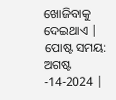ଖୋଜିବାକୁ ଦେଇଥାଏ |
ପୋଷ୍ଟ ସମୟ: ଅଗଷ୍ଟ -14-2024 |